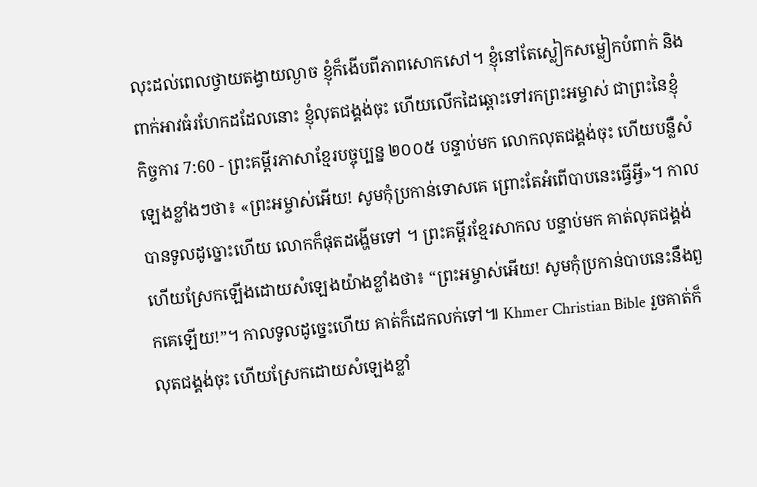លុះដល់ពេលថ្វាយតង្វាយល្ងាច ខ្ញុំក៏ងើបពីភាពសោកសៅ។ ខ្ញុំនៅតែស្លៀកសម្លៀកបំពាក់ និងពាក់អាវធំរហែកដដែលនោះ ខ្ញុំលុតជង្គង់ចុះ ហើយលើកដៃឆ្ពោះទៅរកព្រះអម្ចាស់ ជាព្រះនៃខ្ញុំ
កិច្ចការ 7:60 - ព្រះគម្ពីរភាសាខ្មែរបច្ចុប្បន្ន ២០០៥ បន្ទាប់មក លោកលុតជង្គង់ចុះ ហើយបន្លឺសំឡេងខ្លាំងៗថា៖ «ព្រះអម្ចាស់អើយ! សូមកុំប្រកាន់ទោសគេ ព្រោះតែអំពើបាបនេះធ្វើអ្វី»។ កាលបានទូលដូច្នោះហើយ លោកក៏ផុតដង្ហើមទៅ ។ ព្រះគម្ពីរខ្មែរសាកល បន្ទាប់មក គាត់លុតជង្គង់ ហើយស្រែកឡើងដោយសំឡេងយ៉ាងខ្លាំងថា៖ “ព្រះអម្ចាស់អើយ! សូមកុំប្រកាន់បាបនេះនឹងពួកគេឡើយ!”។ កាលទូលដូច្នេះហើយ គាត់ក៏ដេកលក់ទៅ៕ Khmer Christian Bible រួចគាត់ក៏លុតជង្គង់ចុះ ហើយស្រែកដោយសំឡេងខ្លាំ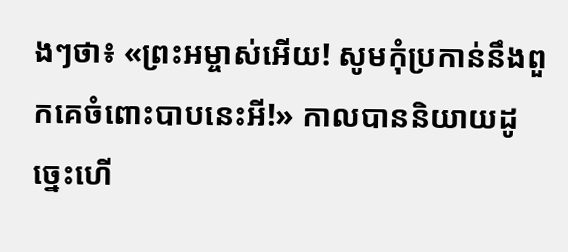ងៗថា៖ «ព្រះអម្ចាស់អើយ! សូមកុំប្រកាន់នឹងពួកគេចំពោះបាបនេះអី!» កាលបាននិយាយដូច្នេះហើ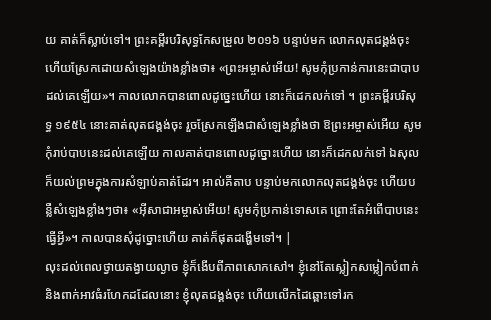យ គាត់ក៏ស្លាប់ទៅ។ ព្រះគម្ពីរបរិសុទ្ធកែសម្រួល ២០១៦ បន្ទាប់មក លោកលុតជង្គង់ចុះ ហើយស្រែកដោយសំឡេងយ៉ាងខ្លាំងថា៖ «ព្រះអម្ចាស់អើយ! សូមកុំប្រកាន់ការនេះជាបាបដល់គេឡើយ»។ កាលលោកបានពោលដូច្នេះហើយ នោះក៏ដេកលក់ទៅ ។ ព្រះគម្ពីរបរិសុទ្ធ ១៩៥៤ នោះគាត់លុតជង្គង់ចុះ រួចស្រែកឡើងជាសំឡេងខ្លាំងថា ឱព្រះអម្ចាស់អើយ សូមកុំរាប់បាបនេះដល់គេឡើយ កាលគាត់បានពោលដូច្នោះហើយ នោះក៏ដេកលក់ទៅ ឯសុលក៏យល់ព្រមក្នុងការសំឡាប់គាត់ដែរ។ អាល់គីតាប បន្ទាប់មកលោកលុតជង្គង់ចុះ ហើយបន្លឺសំឡេងខ្លាំងៗថា៖ «អ៊ីសាជាអម្ចាស់អើយ! សូមកុំប្រកាន់ទោសគេ ព្រោះតែអំពើបាបនេះធ្វើអ្វី»។ កាលបានសុំដូច្នោះហើយ គាត់ក៏ផុតដង្ហើមទៅ។ |
លុះដល់ពេលថ្វាយតង្វាយល្ងាច ខ្ញុំក៏ងើបពីភាពសោកសៅ។ ខ្ញុំនៅតែស្លៀកសម្លៀកបំពាក់ និងពាក់អាវធំរហែកដដែលនោះ ខ្ញុំលុតជង្គង់ចុះ ហើយលើកដៃឆ្ពោះទៅរក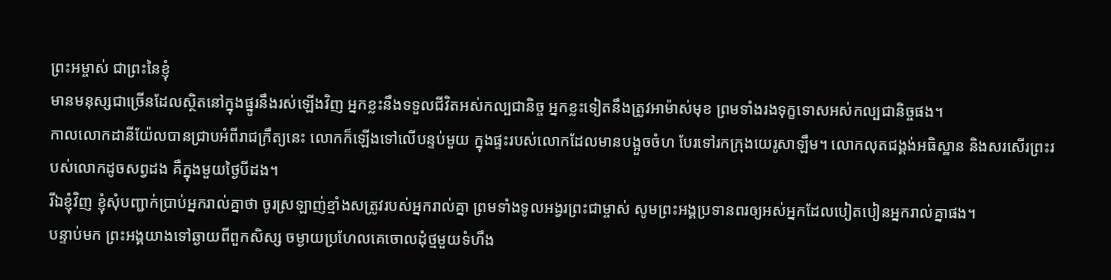ព្រះអម្ចាស់ ជាព្រះនៃខ្ញុំ
មានមនុស្សជាច្រើនដែលស្ថិតនៅក្នុងផ្នូរនឹងរស់ឡើងវិញ អ្នកខ្លះនឹងទទួលជីវិតអស់កល្បជានិច្ច អ្នកខ្លះទៀតនឹងត្រូវអាម៉ាស់មុខ ព្រមទាំងរងទុក្ខទោសអស់កល្បជានិច្ចផង។
កាលលោកដានីយ៉ែលបានជ្រាបអំពីរាជក្រឹត្យនេះ លោកក៏ឡើងទៅលើបន្ទប់មួយ ក្នុងផ្ទះរបស់លោកដែលមានបង្អួចចំហ បែរទៅរកក្រុងយេរូសាឡឹម។ លោកលុតជង្គង់អធិស្ឋាន និងសរសើរព្រះរបស់លោកដូចសព្វដង គឺក្នុងមួយថ្ងៃបីដង។
រីឯខ្ញុំវិញ ខ្ញុំសុំបញ្ជាក់ប្រាប់អ្នករាល់គ្នាថា ចូរស្រឡាញ់ខ្មាំងសត្រូវរបស់អ្នករាល់គ្នា ព្រមទាំងទូលអង្វរព្រះជាម្ចាស់ សូមព្រះអង្គប្រទានពរឲ្យអស់អ្នកដែលបៀតបៀនអ្នករាល់គ្នាផង។
បន្ទាប់មក ព្រះអង្គយាងទៅឆ្ងាយពីពួកសិស្ស ចម្ងាយប្រហែលគេចោលដុំថ្មមួយទំហឹង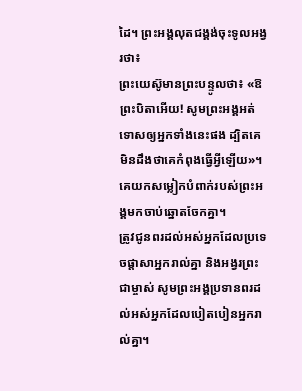ដៃ។ ព្រះអង្គលុតជង្គង់ចុះទូលអង្វរថា៖
ព្រះយេស៊ូមានព្រះបន្ទូលថា៖ «ឱព្រះបិតាអើយ! សូមព្រះអង្គអត់ទោសឲ្យអ្នកទាំងនេះផង ដ្បិតគេមិនដឹងថាគេកំពុងធ្វើអ្វីឡើយ»។ គេយកសម្លៀកបំពាក់របស់ព្រះអង្គមកចាប់ឆ្នោតចែកគ្នា។
ត្រូវជូនពរដល់អស់អ្នកដែលប្រទេចផ្តាសាអ្នករាល់គ្នា និងអង្វរព្រះជាម្ចាស់ សូមព្រះអង្គប្រទានពរដល់អស់អ្នកដែលបៀតបៀនអ្នករាល់គ្នា។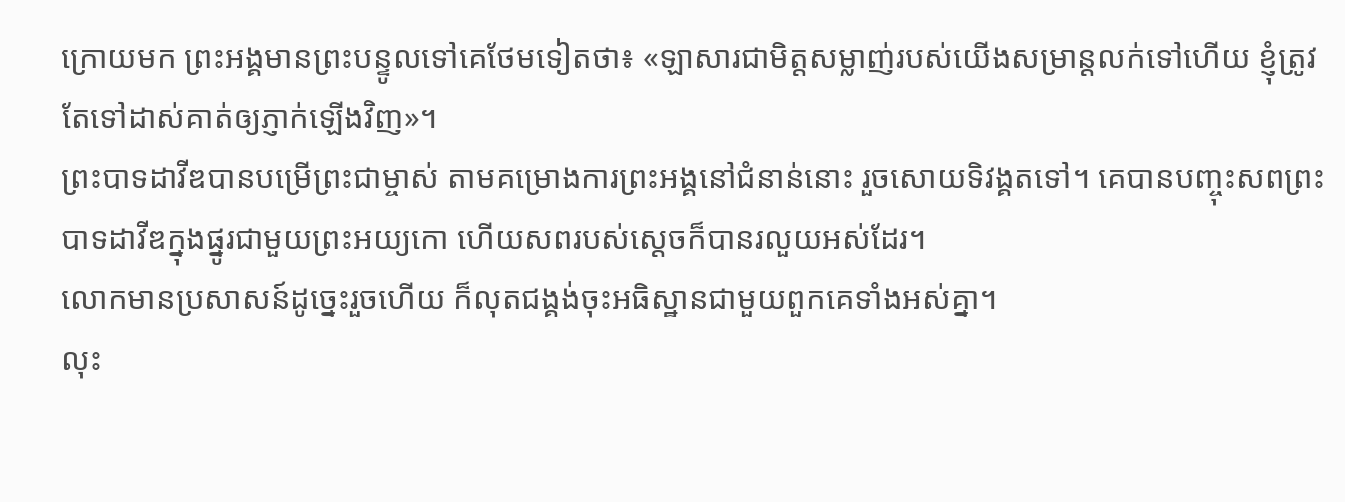ក្រោយមក ព្រះអង្គមានព្រះបន្ទូលទៅគេថែមទៀតថា៖ «ឡាសារជាមិត្តសម្លាញ់របស់យើងសម្រាន្ដលក់ទៅហើយ ខ្ញុំត្រូវតែទៅដាស់គាត់ឲ្យភ្ញាក់ឡើងវិញ»។
ព្រះបាទដាវីឌបានបម្រើព្រះជាម្ចាស់ តាមគម្រោងការព្រះអង្គនៅជំនាន់នោះ រួចសោយទិវង្គតទៅ។ គេបានបញ្ចុះសពព្រះបាទដាវីឌក្នុងផ្នូរជាមួយព្រះអយ្យកោ ហើយសពរបស់ស្ដេចក៏បានរលួយអស់ដែរ។
លោកមានប្រសាសន៍ដូច្នេះរួចហើយ ក៏លុតជង្គង់ចុះអធិស្ឋានជាមួយពួកគេទាំងអស់គ្នា។
លុះ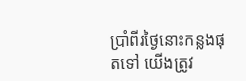ប្រាំពីរថ្ងៃនោះកន្លងផុតទៅ យើងត្រូវ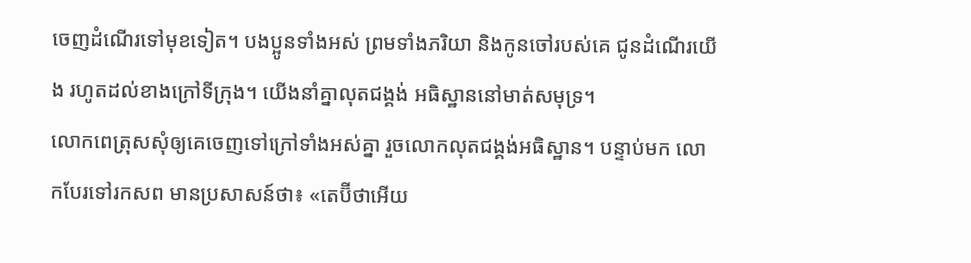ចេញដំណើរទៅមុខទៀត។ បងប្អូនទាំងអស់ ព្រមទាំងភរិយា និងកូនចៅរបស់គេ ជូនដំណើរយើង រហូតដល់ខាងក្រៅទីក្រុង។ យើងនាំគ្នាលុតជង្គង់ អធិស្ឋាននៅមាត់សមុទ្រ។
លោកពេត្រុសសុំឲ្យគេចេញទៅក្រៅទាំងអស់គ្នា រួចលោកលុតជង្គង់អធិស្ឋាន។ បន្ទាប់មក លោកបែរទៅរកសព មានប្រសាសន៍ថា៖ «តេប៊ីថាអើយ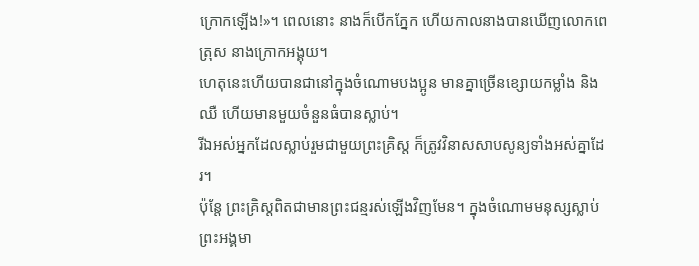ក្រោកឡើង!»។ ពេលនោះ នាងក៏បើកភ្នែក ហើយកាលនាងបានឃើញលោកពេត្រុស នាងក្រោកអង្គុយ។
ហេតុនេះហើយបានជានៅក្នុងចំណោមបងប្អូន មានគ្នាច្រើនខ្សោយកម្លាំង និងឈឺ ហើយមានមួយចំនួនធំបានស្លាប់។
រីឯអស់អ្នកដែលស្លាប់រួមជាមួយព្រះគ្រិស្ត ក៏ត្រូវវិនាសសាបសូន្យទាំងអស់គ្នាដែរ។
ប៉ុន្តែ ព្រះគ្រិស្តពិតជាមានព្រះជន្មរស់ឡើងវិញមែន។ ក្នុងចំណោមមនុស្សស្លាប់ ព្រះអង្គមា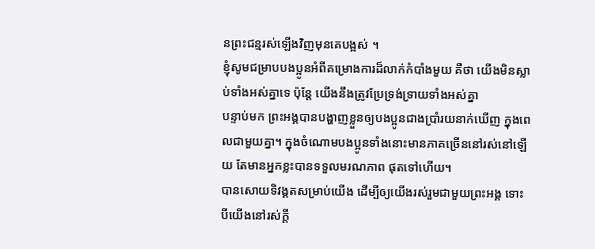នព្រះជន្មរស់ឡើងវិញមុនគេបង្អស់ ។
ខ្ញុំសូមជម្រាបបងប្អូនអំពីគម្រោងការដ៏លាក់កំបាំងមួយ គឺថា យើងមិនស្លាប់ទាំងអស់គ្នាទេ ប៉ុន្តែ យើងនឹងត្រូវប្រែទ្រង់ទ្រាយទាំងអស់គ្នា
បន្ទាប់មក ព្រះអង្គបានបង្ហាញខ្លួនឲ្យបងប្អូនជាងប្រាំរយនាក់ឃើញ ក្នុងពេលជាមួយគ្នា។ ក្នុងចំណោមបងប្អូនទាំងនោះមានភាគច្រើននៅរស់នៅឡើយ តែមានអ្នកខ្លះបានទទួលមរណភាព ផុតទៅហើយ។
បានសោយទិវង្គតសម្រាប់យើង ដើម្បីឲ្យយើងរស់រួមជាមួយព្រះអង្គ ទោះបីយើងនៅរស់ក្ដី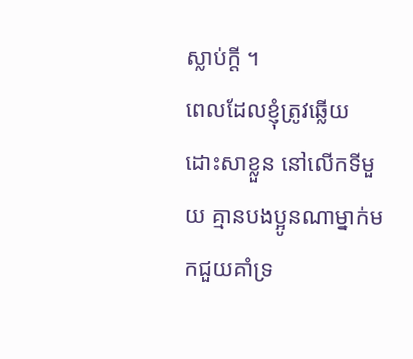ស្លាប់ក្ដី ។
ពេលដែលខ្ញុំត្រូវឆ្លើយដោះសាខ្លួន នៅលើកទីមួយ គ្មានបងប្អូនណាម្នាក់មកជួយគាំទ្រ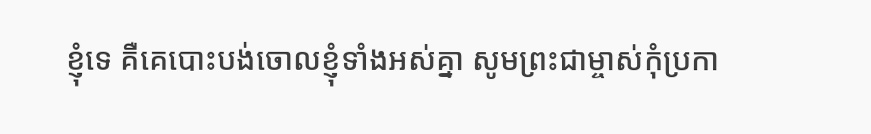ខ្ញុំទេ គឺគេបោះបង់ចោលខ្ញុំទាំងអស់គ្នា សូមព្រះជាម្ចាស់កុំប្រកា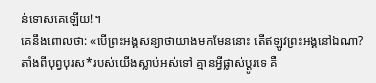ន់ទោសគេឡើយ!។
គេនឹងពោលថា: «បើព្រះអង្គសន្យាថាយាងមកមែននោះ តើឥឡូវព្រះអង្គនៅឯណា? តាំងពីបុព្វបុរស*របស់យើងស្លាប់អស់ទៅ គ្មានអ្វីផ្លាស់ប្ដូរទេ គឺ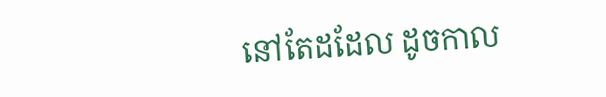នៅតែដដែល ដូចកាល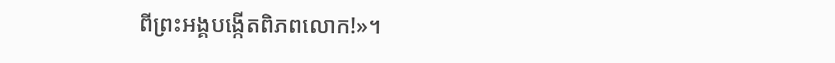ពីព្រះអង្គបង្កើតពិភពលោក!»។